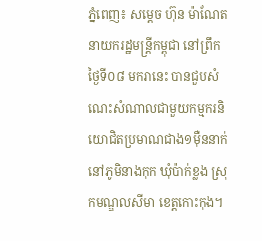ភ្នំពេញ៖ សម្តេច ហ៊ុន ម៉ាណែត នាយករដ្ឋមន្ត្រីកម្ពុជា នៅព្រឹកថ្ងៃទី០៨ មករានេះ បានជួបសំណេះសំណាលជាមួយកម្មករនិយោជិតប្រមាណជាង១ម៉ឺននាក់ នៅភូមិនាងកុក ឃុំប៉ាក់ខ្លង ស្រុកមណ្ឌលសីមា ខេត្តកោះកុង។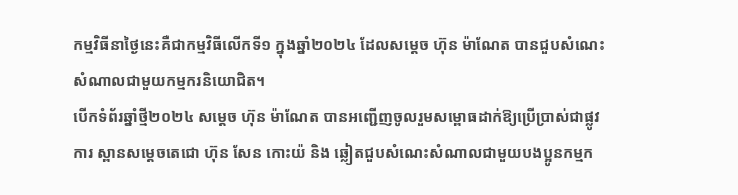កម្មវិធីនាថ្ងៃនេះគឺជាកម្មវិធីលើកទី១ ក្នុងឆ្នាំ២០២៤ ដែលសម្តេច ហ៊ុន ម៉ាណែត បានជួបសំណេះសំណាលជាមួយកម្មករនិយោជិត។
បើកទំព័រឆ្នាំថ្មី២០២៤ សម្តេច ហ៊ុន ម៉ាណែត បានអញ្ជើញចូលរួមសម្ពោធដាក់ឱ្យប្រើប្រាស់ជាផ្លូវការ ស្ពានសម្តេចតេជោ ហ៊ុន សែន កោះយ៉ និង ឆ្លៀតជួបសំណេះសំណាលជាមួយបងប្អូនកម្មក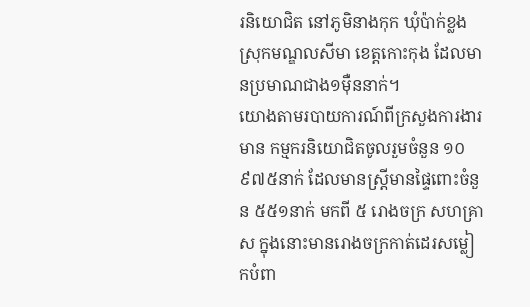រនិយោជិត នៅភូមិនាងកុក ឃុំប៉ាក់ខ្លង ស្រុកមណ្ឌលសីមា ខេត្តកោះកុង ដែលមានប្រមាណជាង១ម៉ឺននាក់។
យោងតាមរបាយការណ៍ពីក្រសួងការងារមាន កម្មករនិយោជិតចូលរួមចំនួន ១០ ៩៧៥នាក់ ដែលមានស្ត្រីមានផ្ទៃពោះចំនួន ៥៥១នាក់ មកពី ៥ រោងចក្រ សហគ្រាស ក្នុងនោះមានរោងចក្រកាត់ដេរសម្លៀកបំពា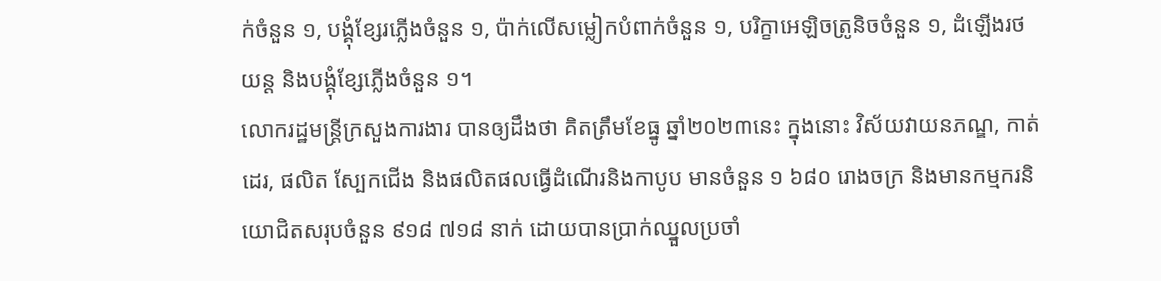ក់ចំនួន ១, បង្គុំខ្សែរភ្លើងចំនួន ១, ប៉ាក់លើសម្លៀកបំពាក់ចំនួន ១, បរិក្ខាអេឡិចត្រូនិចចំនួន ១, ដំឡើងរថយន្ត និងបង្គុំខ្សែភ្លើងចំនួន ១។
លោករដ្ឋមន្រ្តីក្រសួងការងារ បានឲ្យដឹងថា គិតត្រឹមខែធ្នូ ឆ្នាំ២០២៣នេះ ក្នុងនោះ វិស័យវាយនភណ្ឌ, កាត់ដេរ, ផលិត ស្បែកជើង និងផលិតផលធ្វើដំណើរនិងកាបូប មានចំនួន ១ ៦៨០ រោងចក្រ និងមានកម្មករនិយោជិតសរុបចំនួន ៩១៨ ៧១៨ នាក់ ដោយបានប្រាក់ឈ្នួលប្រចាំ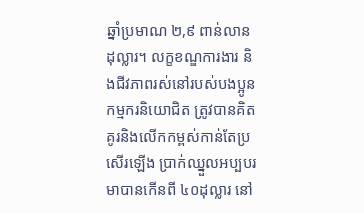ឆ្នាំប្រមាណ ២,៩ ពាន់លានដុល្លារ។ លក្ខខណ្ឌការងារ និងជីវភាពរស់នៅរបស់បងប្អូនកម្មករនិយោជិត ត្រូវបានគិតគូរនិងលើកកម្ពស់កាន់តែប្រសើរឡើង ប្រាក់ឈ្នួលអប្បបរមាបានកើនពី ៤០ដុល្លារ នៅ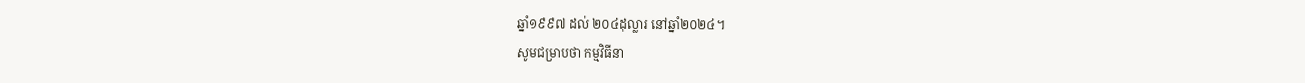ឆ្នាំ១៩៩៧ ដល់ ២០៤ដុល្លារ នៅឆ្នាំ២០២៤។
សូមជម្រាបថា កម្មវិធីនា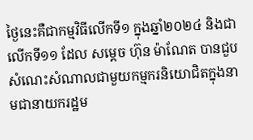ថ្ងៃនេះគឺជាកម្មវិធីលើកទី១ ក្នុងឆ្នាំ២០២៤ និងជាលើកទី១១ ដែល សម្តេច ហ៊ុន ម៉ាណែត បានជួបសំណេះសំណាលជាមួយកម្មករនិយោជិតក្នុងនាមជានាយករដ្ឋម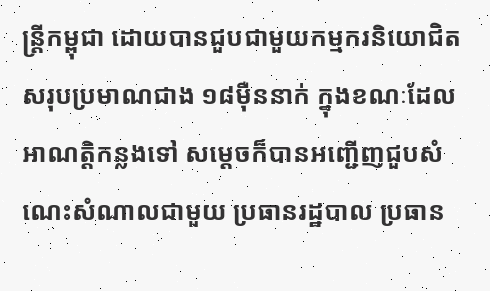ន្រ្តីកម្ពុជា ដោយបានជួបជាមួយកម្មករនិយោជិតសរុបប្រមាណជាង ១៨ម៉ឺននាក់ ក្នុងខណៈដែលអាណត្តិកន្លងទៅ សម្តេចក៏បានអញ្ជើញជួបសំណេះសំណាលជាមួយ ប្រធានរដ្ឋបាល ប្រធាន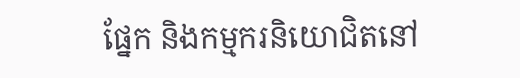ផ្នែក និងកម្មករនិយោជិតនៅ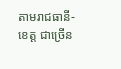តាមរាជធានី-ខេត្ត ជាច្រើន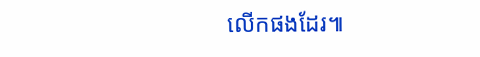លើកផងដែរ៕